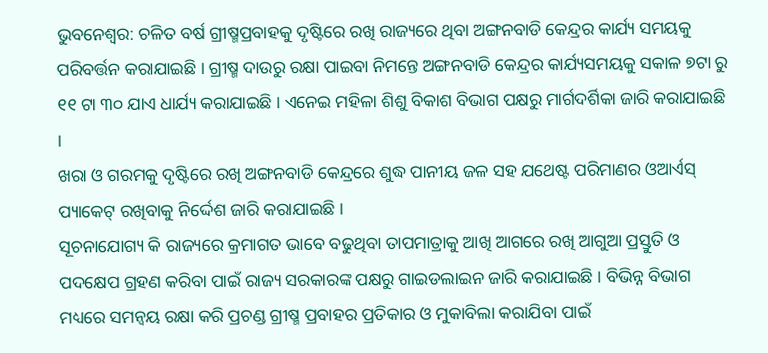ଭୁବନେଶ୍ୱର: ଚଳିତ ବର୍ଷ ଗ୍ରୀଷ୍ମପ୍ରବାହକୁ ଦୃଷ୍ଟିରେ ରଖି ରାଜ୍ୟରେ ଥିବା ଅଙ୍ଗନବାଡି କେନ୍ଦ୍ରର କାର୍ଯ୍ୟ ସମୟକୁ ପରିବର୍ତ୍ତନ କରାଯାଇଛି । ଗ୍ରୀଷ୍ମ ଦାଉରୁ ରକ୍ଷା ପାଇବା ନିମନ୍ତେ ଅଙ୍ଗନବାଡି କେନ୍ଦ୍ରର କାର୍ଯ୍ୟସମୟକୁ ସକାଳ ୭ଟା ରୁ ୧୧ ଟା ୩୦ ଯାଏ ଧାର୍ଯ୍ୟ କରାଯାଇଛି । ଏନେଇ ମହିଳା ଶିଶୁ ବିକାଶ ବିଭାଗ ପକ୍ଷରୁ ମାର୍ଗଦର୍ଶିକା ଜାରି କରାଯାଇଛି ।
ଖରା ଓ ଗରମକୁ ଦୃଷ୍ଟିରେ ରଖି ଅଙ୍ଗନବାଡି କେନ୍ଦ୍ରରେ ଶୁଦ୍ଧ ପାନୀୟ ଜଳ ସହ ଯଥେଷ୍ଟ ପରିମାଣର ଓଆର୍ଏସ୍ ପ୍ୟାକେଟ୍ ରଖିବାକୁ ନିର୍ଦ୍ଦେଶ ଜାରି କରାଯାଇଛି ।
ସୂଚନାଯୋଗ୍ୟ କି ରାଜ୍ୟରେ କ୍ରମାଗତ ଭାବେ ବଢୁଥିବା ତାପମାତ୍ରାକୁ ଆଖି ଆଗରେ ରଖି ଆଗୁଆ ପ୍ରସ୍ତୁତି ଓ ପଦକ୍ଷେପ ଗ୍ରହଣ କରିବା ପାଇଁ ରାଜ୍ୟ ସରକାରଙ୍କ ପକ୍ଷରୁ ଗାଇଡଲାଇନ ଜାରି କରାଯାଇଛି । ବିଭିନ୍ନ ବିଭାଗ ମଧ୍ୟରେ ସମନ୍ୱୟ ରକ୍ଷା କରି ପ୍ରଚଣ୍ଡ ଗ୍ରୀଷ୍ମ ପ୍ରବାହର ପ୍ରତିକାର ଓ ମୁକାବିଲା କରାଯିବା ପାଇଁ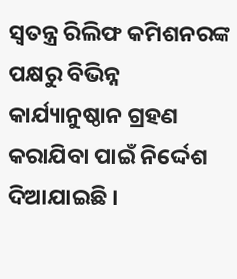ସ୍ୱତନ୍ତ୍ର ରିଲିଫ କମିଶନରଙ୍କ ପକ୍ଷରୁ ବିଭିନ୍ନ କାର୍ଯ୍ୟାନୁଷ୍ଠାନ ଗ୍ରହଣ କରାଯିବା ପାଇଁ ନିର୍ଦ୍ଦେଶ ଦିଆଯାଇଛି ।